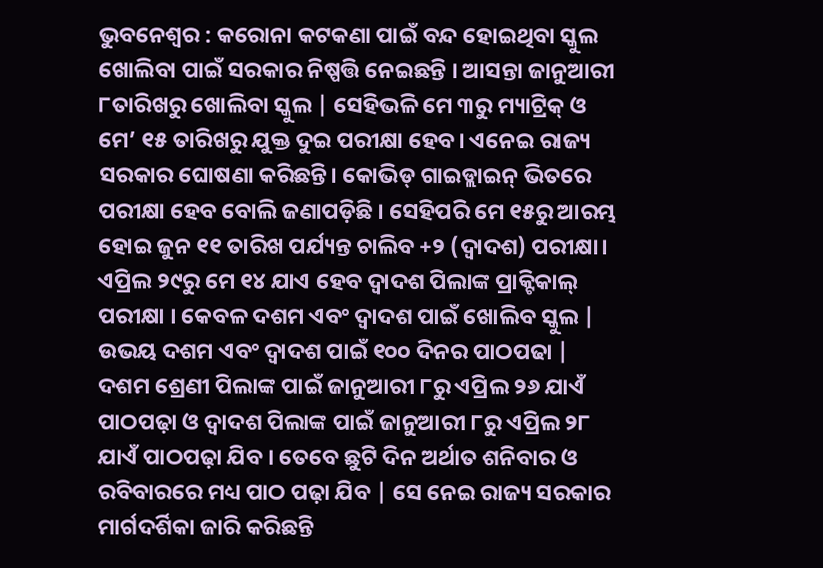ଭୁବନେଶ୍ୱର : କରୋନା କଟକଣା ପାଇଁ ବନ୍ଦ ହୋଇଥିବା ସ୍କୁଲ ଖୋଲିବା ପାଇଁ ସରକାର ନିଷ୍ପତ୍ତି ନେଇଛନ୍ତି । ଆସନ୍ତା ଜାନୁଆରୀ ୮ତାରିଖରୁ ଖୋଲିବା ସ୍କୁଲ | ସେହିଭଳି ମେ ୩ରୁ ମ୍ୟାଟ୍ରିକ୍ ଓ ମେ’ ୧୫ ତାରିଖରୁ ଯୁକ୍ତ ଦୁଇ ପରୀକ୍ଷା ହେବ। ଏନେଇ ରାଜ୍ୟ ସରକାର ଘୋଷଣା କରିଛନ୍ତି। କୋଭିଡ୍ ଗାଇଡ୍ଲାଇନ୍ ଭିତରେ ପରୀକ୍ଷା ହେବ ବୋଲି ଜଣାପଡ଼ିଛି । ସେହିପରି ମେ ୧୫ରୁ ଆରମ୍ଭ ହୋଇ ଜୁନ ୧୧ ତାରିଖ ପର୍ଯ୍ୟନ୍ତ ଚାଲିବ +୨ (ଦ୍ୱାଦଶ) ପରୀକ୍ଷା। ଏପ୍ରିଲ ୨୯ରୁ ମେ ୧୪ ଯାଏ ହେବ ଦ୍ୱାଦଶ ପିଲାଙ୍କ ପ୍ରାକ୍ଟିକାଲ୍ ପରୀକ୍ଷା । କେବଳ ଦଶମ ଏବଂ ଦ୍ୱାଦଶ ପାଇଁ ଖୋଲିବ ସ୍କୁଲ | ଉଭୟ ଦଶମ ଏବଂ ଦ୍ୱାଦଶ ପାଇଁ ୧୦୦ ଦିନର ପାଠପଢା | ଦଶମ ଶ୍ରେଣୀ ପିଲାଙ୍କ ପାଇଁ ଜାନୁଆରୀ ୮ରୁ ଏପ୍ରିଲ ୨୬ ଯାଏଁ ପାଠପଢ଼ା ଓ ଦ୍ୱାଦଶ ପିଲାଙ୍କ ପାଇଁ ଜାନୁଆରୀ ୮ରୁ ଏପ୍ରିଲ ୨୮ ଯାଏଁ ପାଠପଢ଼ା ଯିବ । ତେବେ ଛୁଟି ଦିନ ଅର୍ଥାତ ଶନିବାର ଓ ରବିବାରରେ ମଧ୍ୟ ପାଠ ପଢ଼ା ଯିବ | ସେ ନେଇ ରାଜ୍ୟ ସରକାର ମାର୍ଗଦର୍ଶିକା ଜାରି କରିଛନ୍ତି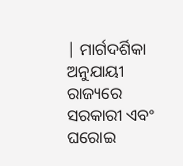| ମାର୍ଗଦର୍ଶିକା ଅନୁଯାୟୀ ରାଜ୍ୟରେ ସରକାରୀ ଏବଂ ଘରୋଇ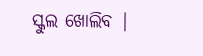ସ୍କୁଲ ଖୋଲିବ |